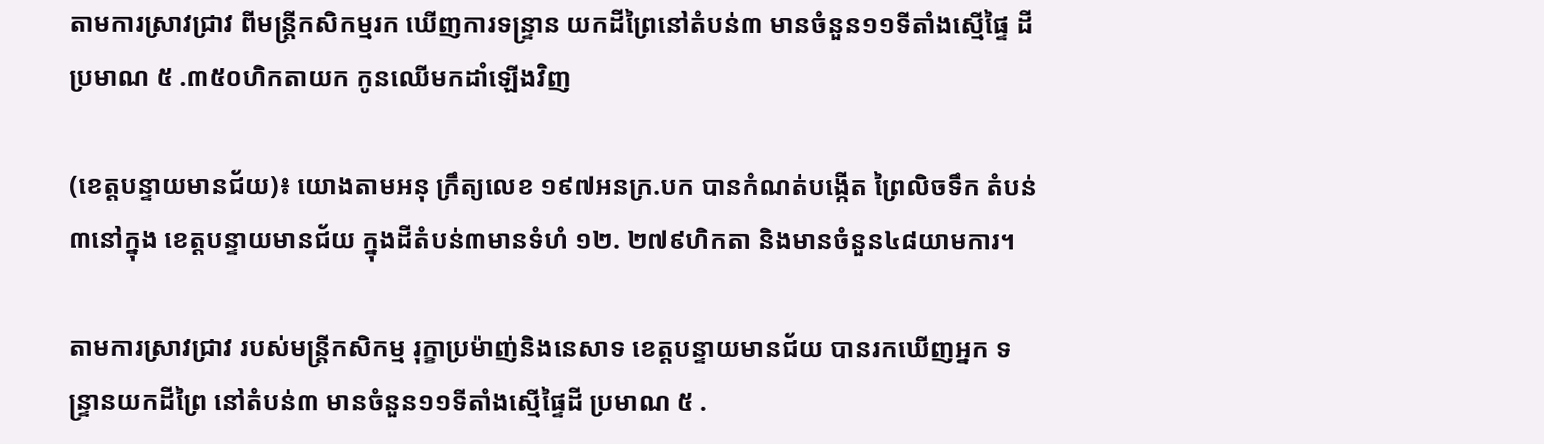តាមការស្រាវជ្រាវ ពីមន្ត្រីកសិកម្មរក ឃើញការទន្ទ្រាន យកដីព្រៃនៅតំបន់៣ មានចំនួន១១ទីតាំងស្មើផ្ទៃ ដីប្រមាណ ៥ .៣៥០ហិកតាយក កូនឈើមកដាំឡើងវិញ

(ខេត្តបន្ទាយមានជ័យ)៖ យោងតាមអនុ ក្រឹត្យលេខ ១៩៧អនក្រ.បក បានកំណត់បង្កើត ព្រៃលិចទឹក តំបន់៣នៅក្នុង ខេត្តបន្ទាយមានជ័យ ក្នុងដីតំបន់៣មានទំហំ ១២. ២៧៩ហិកតា និងមានចំនួន៤៨យាមការ។

តាមការស្រាវជ្រាវ របស់មន្ត្រីកសិកម្ម រុក្ខាប្រម៉ាញ់និងនេសាទ ខេត្តបន្ទាយមានជ័យ បានរកឃើញអ្នក ទន្ទ្រានយកដីព្រៃ នៅតំបន់៣ មានចំនួន១១ទីតាំងស្មើផ្ទៃដី ប្រមាណ ៥ .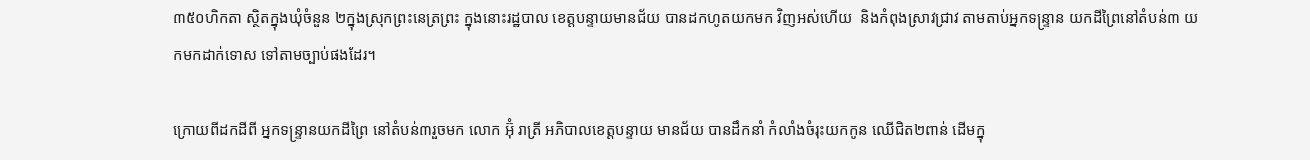៣៥០ហិកតា ស្ថិតក្នុងឃុំចំនួន ២ក្នុងស្រុកព្រះនេត្រព្រះ ក្នុងនោះរដ្ឋបាល ខេត្តបន្ទាយមានជ័យ បានដកហូតយកមក វិញអស់ហើយ  និងកំពុងស្រាវជ្រាវ តាមតាប់អ្នកទន្ទ្រាន យកដីព្រៃនៅតំបន់៣ យកមកដាក់ទោស ទៅតាមច្បាប់ផងដែរ។

ក្រោយពីដកដីពី អ្នកទន្ទ្រានយកដីព្រៃ នៅតំបន់៣រួចមក លោក អ៊ុំ រាត្រី អភិបាលខេត្តបន្ទាយ មានជ័យ បានដឹកនាំ កំលាំងចំរុះយកកូន ឈើជិត២ពាន់ ដើមក្នុ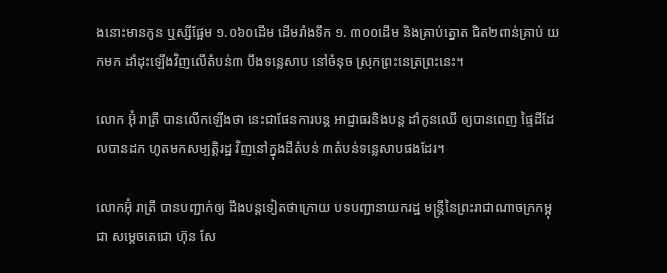ងនោះមានកូន ឬស្សីផ្អែម ១.០៦០ដើម ដើមរាំងទឹក ១. ៣០០ដើម និងគ្រាប់ត្នោត ជិត២ពាន់គ្រាប់ យកមក ដាំដុះឡើងវិញលើតំបន់៣ បឹងទន្លេសាប នៅចំនុច ស្រុកព្រះនេត្រព្រះនេះ។

លោក អ៊ុំ រាត្រី បានលើកឡើងថា នេះជាផែនការបន្ត អាជ្ញាធរនិងបន្ត ដាំកូនឈើ ឲ្យបានពេញ ផ្ទៃដីដែលបានដក ហូតមកសម្បត្តិរដ្ឋ វិញនៅក្នុងដីតំបន់ ៣តំបន់ទន្លេសាបផងដែរ។

លោកអ៊ុំ រាត្រី បានបញ្ជាក់ឲ្យ ដឹងបន្តទៀតថាក្រោយ បទបញ្ជានាយករដ្ឋ មន្ត្រីនៃព្រះរាជាណាចក្រកម្ពុជា សម្តេចតេជោ ហ៊ុន សែ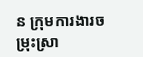ន ក្រុមការងារចម្រុះស្រា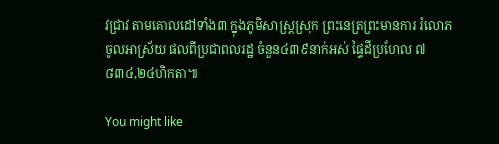វជ្រាវ តាមគោលដៅទាំង៣ ក្នុងភូមិសាស្រ្តស្រុក ព្រះនេត្រព្រះមានការ រំលោភចូលអាស្រ័យ ផលពីប្រជាពលរដ្ឋ ចំនួន៤៣៩នាក់អស់ ផ្ទៃដីប្រហែល ៧ ៨៣៤,២៤ហិកតា៕

You might like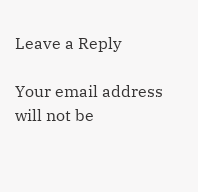Leave a Reply

Your email address will not be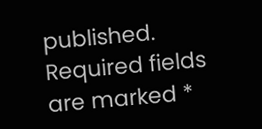published. Required fields are marked *